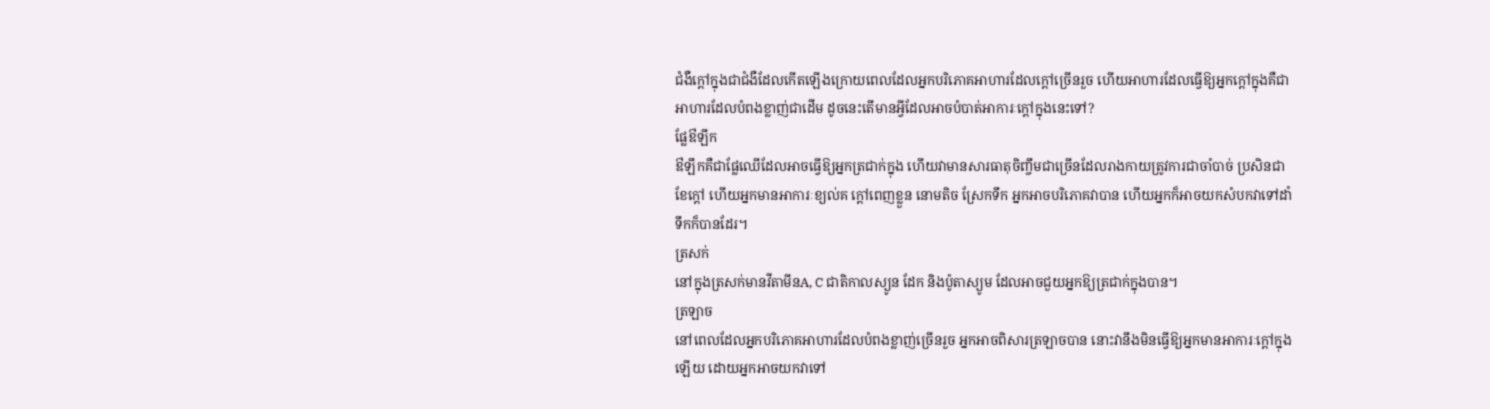ជំងឺក្តៅក្នុងជាជំងឺដែលកើតឡើងក្រោយពេលដែលអ្នកបរិភោគអាហារដែលក្តៅច្រើនរួច ហើយអាហារដែលធ្វើឱ្យអ្នកក្តៅក្នុងគឺជាអាហារដែលបំពងខ្លាញ់ជាដើម ដូចនេះតើមានអ្វីដែលអាចបំបាត់អាការៈក្តៅក្នុងនេះទៅ?
ផ្លែឳឡឹក
ឳឡឹកគឺជាផ្លែឈើដែលអាចធ្វើឱ្យអ្នកត្រជាក់ក្នុង ហើយវាមានសារធាតុចិញ្ចឹមជាច្រើនដែលរាងកាយត្រូវការជាចាំបាច់ ប្រសិនជាខែក្តៅ ហើយអ្នកមានអាការៈខ្យល់គ ក្តៅពេញខ្លួន នោមតិច ស្រែកទឹក អ្នកអាចបរិភោគវាបាន ហើយអ្នកក៏អាចយកសំបកវាទៅដាំទឹកក៏បានដែរ។
ត្រសក់
នៅក្នុងត្រសក់មានវីតាមីនA, C ជាតិកាលស្យូន ដែក និងប៉ូតាស្យូម ដែលអាចជួយអ្នកឱ្យត្រជាក់ក្នុងបាន។
ត្រឡាច
នៅពេលដែលអ្នកបរិភោគអាហារដែលបំពងខ្លាញ់ច្រើនរួច អ្នកអាចពិសារត្រឡាចបាន នោះវានឹងមិនធ្វើឱ្យអ្នកមានអាការៈក្តៅក្នុងឡើយ ដោយអ្នកអាចយកវាទៅ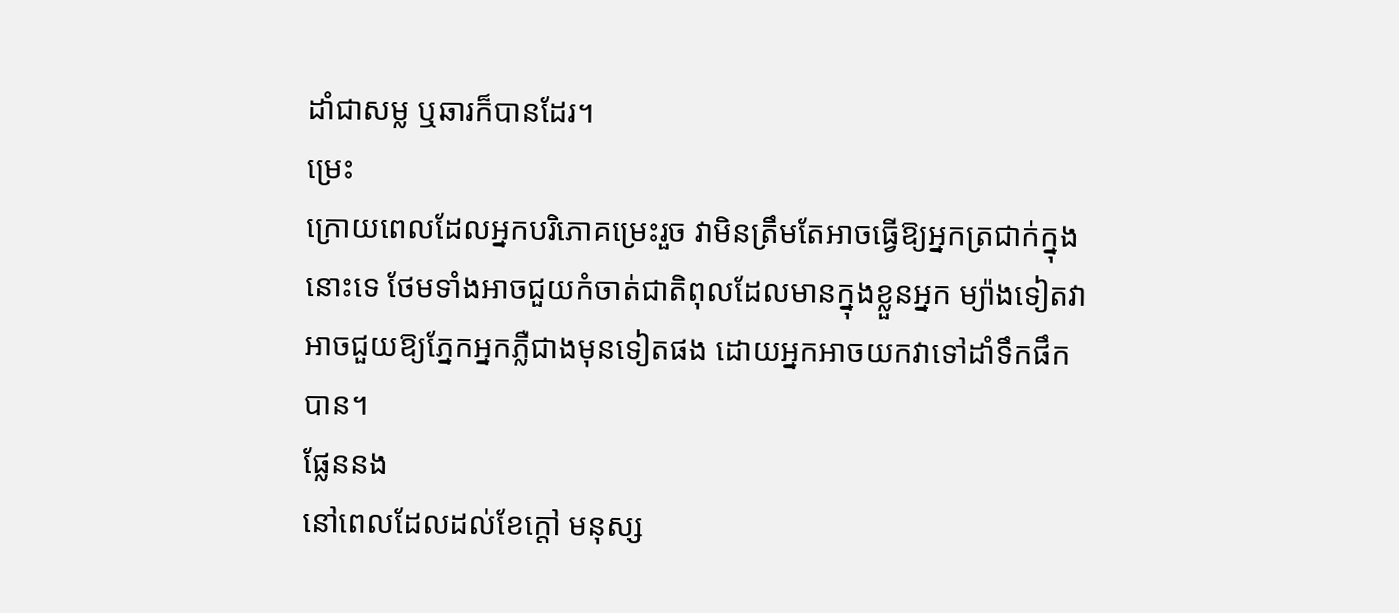ដាំជាសម្ល ឬឆារក៏បានដែរ។
ម្រេះ
ក្រោយពេលដែលអ្នកបរិភោគម្រេះរួច វាមិនត្រឹមតែអាចធ្វើឱ្យអ្នកត្រជាក់ក្នុងនោះទេ ថែមទាំងអាចជួយកំចាត់ជាតិពុលដែលមានក្នុងខ្លួនអ្នក ម្យ៉ាងទៀតវាអាចជួយឱ្យភ្នែកអ្នកភ្លឺជាងមុនទៀតផង ដោយអ្នកអាចយកវាទៅដាំទឹកផឹកបាន។
ផ្លែននង
នៅពេលដែលដល់ខែក្តៅ មនុស្ស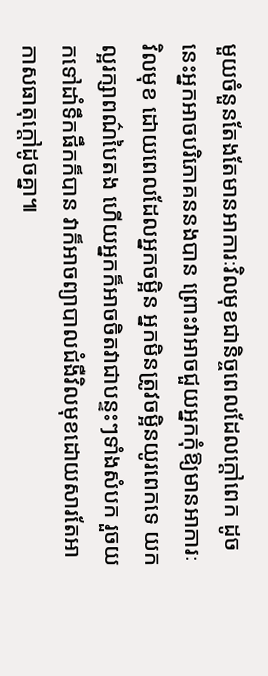មួយចំនួនតែងតែមានអាការៈវិលមុខជានិច្ចពេលដែលក្តៅពេក ដូចនេះអ្នកអាចបរិភោគននងបាន ព្រោះវាអាចជួយអ្នកកុំឱ្យមានអាការៈវិលមុខ ដោយពេលដែលអ្នកចម្អិន អ្នកមិនត្រូវចម្អិនយូរពេកទេ យកល្អរក្សាពណ៌បៃតង ហើយអ្នកក៏អាចចិតវាជាបន្ទះៗទាំងសំបក រួចយកទៅដាំទឹកផឹកក៏បាន វាក៏អាចព្យាបាលជំងឺវិលមុខដោយសារតែអាកាសធាតុក្តៅដូចគ្នា៕